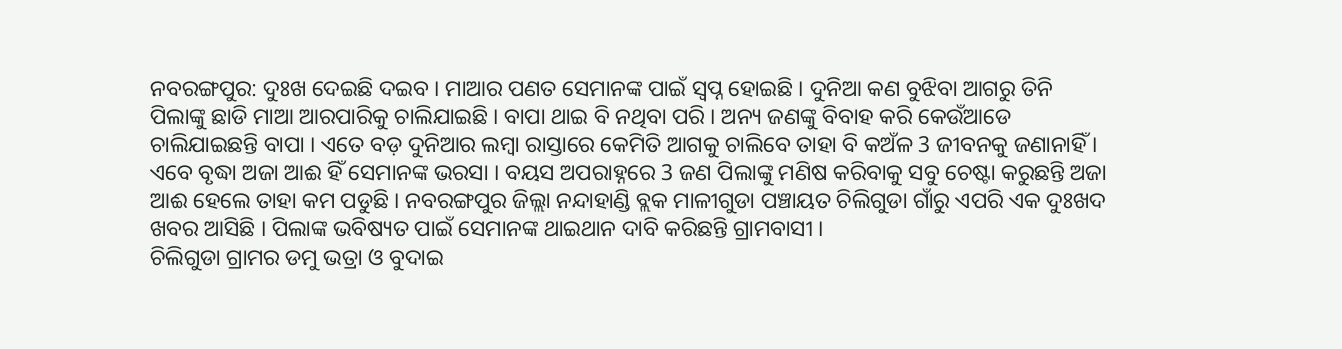ନବରଙ୍ଗପୁର: ଦୁଃଖ ଦେଇଛି ଦଇବ । ମାଆର ପଣତ ସେମାନଙ୍କ ପାଇଁ ସ୍ବପ୍ନ ହୋଇଛି । ଦୁନିଆ କଣ ବୁଝିବା ଆଗରୁ ତିନି ପିଲାଙ୍କୁ ଛାଡି ମାଆ ଆରପାରିକୁ ଚାଲିଯାଇଛି । ବାପା ଥାଇ ବି ନଥିବା ପରି । ଅନ୍ୟ ଜଣଙ୍କୁ ବିବାହ କରି କେଉଁଆଡେ ଚାଲିଯାଇଛନ୍ତି ବାପା । ଏତେ ବଡ଼ ଦୁନିଆର ଲମ୍ବା ରାସ୍ତାରେ କେମିତି ଆଗକୁ ଚାଲିବେ ତାହା ବି କଅଁଳ 3 ଜୀବନକୁ ଜଣାନାହିଁ । ଏବେ ବୃଦ୍ଧା ଅଜା ଆଈ ହିଁ ସେମାନଙ୍କ ଭରସା । ବୟସ ଅପରାହ୍ନରେ 3 ଜଣ ପିଲାଙ୍କୁ ମଣିଷ କରିବାକୁ ସବୁ ଚେଷ୍ଟା କରୁଛନ୍ତି ଅଜା ଆଈ ହେଲେ ତାହା କମ ପଡୁଛି । ନବରଙ୍ଗପୁର ଜିଲ୍ଲା ନନ୍ଦାହାଣ୍ଡି ବ୍ଲକ ମାଳୀଗୁଡା ପଞ୍ଚାୟତ ଚିଲିଗୁଡା ଗାଁରୁ ଏପରି ଏକ ଦୁଃଖଦ ଖବର ଆସିଛି । ପିଲାଙ୍କ ଭବିଷ୍ୟତ ପାଇଁ ସେମାନଙ୍କ ଥାଇଥାନ ଦାବି କରିଛନ୍ତି ଗ୍ରାମବାସୀ ।
ଚିଲିଗୁଡା ଗ୍ରାମର ଡମୁ ଭତ୍ରା ଓ ବୁଦାଇ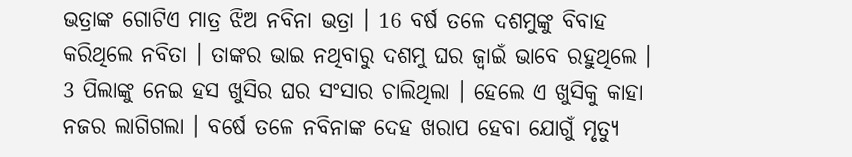ଭତ୍ରାଙ୍କ ଗୋଟିଏ ମାତ୍ର ଝିଅ ନବିନା ଭତ୍ରା । 16 ବର୍ଷ ତଳେ ଦଶମୁଙ୍କୁ ବିବାହ କରିଥିଲେ ନବିତା । ତାଙ୍କର ଭାଇ ନଥିବାରୁ ଦଶମୁ ଘର ଜ୍ବାଇଁ ଭାବେ ରହୁଥିଲେ । 3 ପିଲାଙ୍କୁ ନେଇ ହସ ଖୁସିର ଘର ସଂସାର ଚାଲିଥିଲା । ହେଲେ ଏ ଖୁସିକୁ କାହା ନଜର ଲାଗିଗଲା । ବର୍ଷେ ତଳେ ନବିନାଙ୍କ ଦେହ ଖରାପ ହେବା ଯୋଗୁଁ ମୃତ୍ୟୁ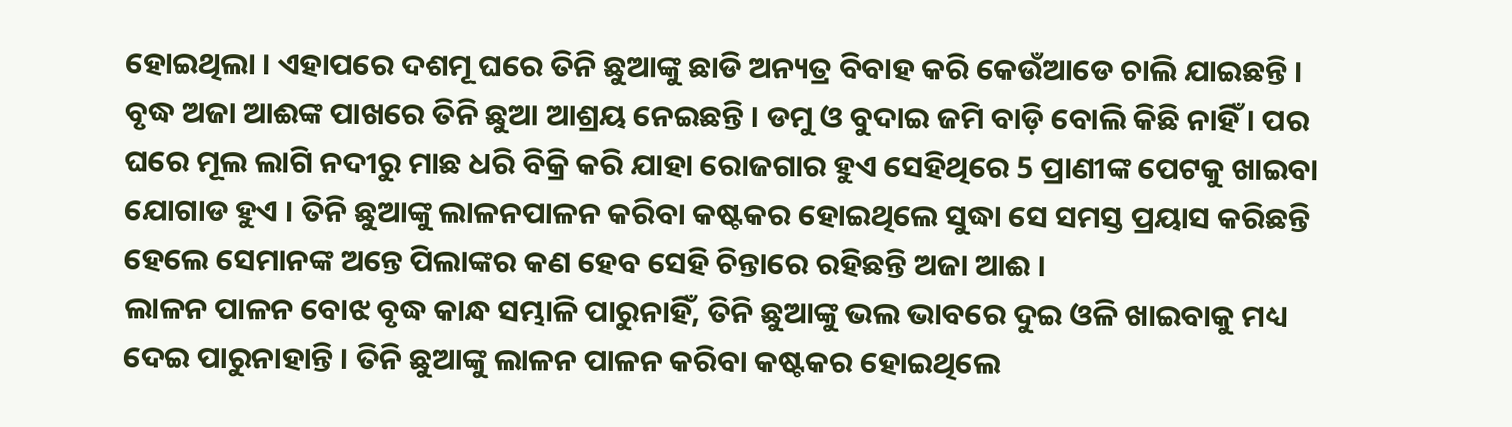ହୋଇଥିଲା । ଏହାପରେ ଦଶମୂ ଘରେ ତିନି ଛୁଆଙ୍କୁ ଛାଡି ଅନ୍ୟତ୍ର ବିବାହ କରି କେଉଁଆଡେ ଚାଲି ଯାଇଛନ୍ତି । ବୃଦ୍ଧ ଅଜା ଆଈଙ୍କ ପାଖରେ ତିନି ଛୁଆ ଆଶ୍ରୟ ନେଇଛନ୍ତି । ଡମୁ ଓ ବୁଦାଇ ଜମି ବାଡ଼ି ବୋଲି କିଛି ନାହିଁ । ପର ଘରେ ମୂଲ ଲାଗି ନଦୀରୁ ମାଛ ଧରି ବିକ୍ରି କରି ଯାହା ରୋଜଗାର ହୁଏ ସେହିଥିରେ 5 ପ୍ରାଣୀଙ୍କ ପେଟକୁ ଖାଇବା ଯୋଗାଡ ହୁଏ । ତିନି ଛୁଆଙ୍କୁ ଲାଳନପାଳନ କରିବା କଷ୍ଟକର ହୋଇଥିଲେ ସୁଦ୍ଧା ସେ ସମସ୍ତ ପ୍ରୟାସ କରିଛନ୍ତି ହେଲେ ସେମାନଙ୍କ ଅନ୍ତେ ପିଲାଙ୍କର କଣ ହେବ ସେହି ଚିନ୍ତାରେ ରହିଛନ୍ତି ଅଜା ଆଈ ।
ଲାଳନ ପାଳନ ବୋଝ ବୃଦ୍ଧ କାନ୍ଧ ସମ୍ଭାଳି ପାରୁନାହିଁ, ତିନି ଛୁଆଙ୍କୁ ଭଲ ଭାବରେ ଦୁଇ ଓଳି ଖାଇବାକୁ ମଧ୍ୟ ଦେଇ ପାରୁନାହାନ୍ତି । ତିନି ଛୁଆଙ୍କୁ ଲାଳନ ପାଳନ କରିବା କଷ୍ଟକର ହୋଇଥିଲେ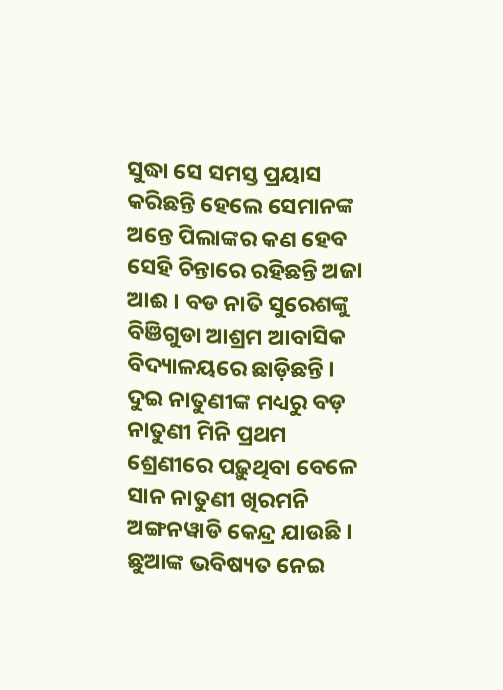ସୁଦ୍ଧା ସେ ସମସ୍ତ ପ୍ରୟାସ କରିଛନ୍ତି ହେଲେ ସେମାନଙ୍କ ଅନ୍ତେ ପିଲାଙ୍କର କଣ ହେବ ସେହି ଚିନ୍ତାରେ ରହିଛନ୍ତି ଅଜା ଆଈ । ବଡ ନାତି ସୁରେଶଙ୍କୁ ବିଞିଗୁଡା ଆଶ୍ରମ ଆବାସିକ ବିଦ୍ୟାଳୟରେ ଛାଡ଼ିଛନ୍ତି । ଦୁଇ ନାତୁଣୀଙ୍କ ମଧ୍ୟରୁ ବଡ଼ ନାତୁଣୀ ମିନି ପ୍ରଥମ ଶ୍ରେଣୀରେ ପଢ଼ୁଥିବା ବେଳେ ସାନ ନାତୁଣୀ ଖିରମନି ଅଙ୍ଗନୱାଡି କେନ୍ଦ୍ର ଯାଉଛି । ଛୁଆଙ୍କ ଭବିଷ୍ୟତ ନେଇ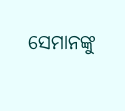ସେମାନଙ୍କୁ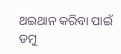ଥଇଥାନ କରିବା ପାଇଁ ଡମୁ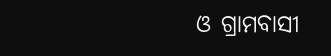ଓ ଗ୍ରାମବାସୀ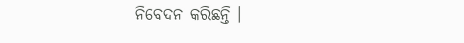ନିବେଦନ କରିଛନ୍ତି ।